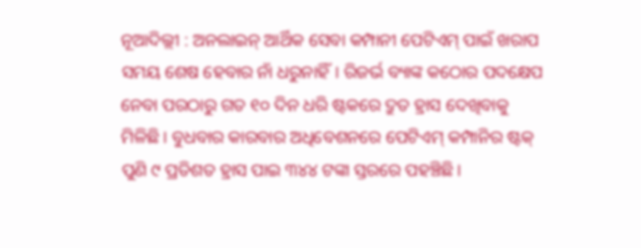ନୂଆଦିଲ୍ଲୀ : ଅନଲାଇନ୍ ଆର୍ଥିକ ସେବା କମ୍ପାନୀ ପେଟିଏମ୍ ପାଇଁ ଖରାପ ସମୟ ଶେଷ ହେବାର ନାଁ ଧରୁନାହିଁ। ରିଜର୍ଭ ବ୍ୟାଙ୍କ କଠୋର ପଦକ୍ଷେପ ନେବା ପରଠାରୁ ଗତ ୧୦ ଦିନ ଧରି ଷ୍ଟକରେ ଦ୍ରୁତ ହ୍ରାସ ଦେଖିବାକୁ ମିଳିଛି। ବୁଧବାର କାରବାର ଅଧିବେଶନରେ ପେଟିଏମ୍ କମ୍ପାନିର ଷ୍ଟକ୍ ପୁଣି ୯ ପ୍ରତିଶତ ହ୍ରାସ ପାଇ ୩୪୪ ଟଙ୍କା ସ୍ତରରେ ପହଞ୍ଚିଛି।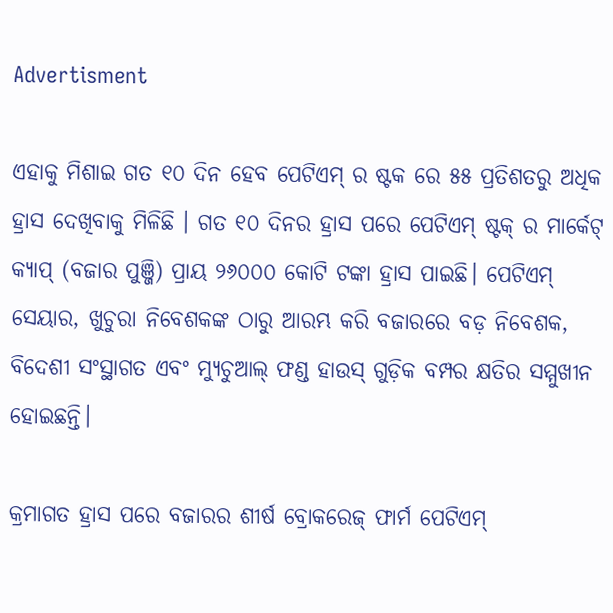Advertisment

ଏହାକୁ ମିଶାଇ ଗତ ୧୦ ଦିନ ହେବ ପେଟିଏମ୍ ର ଷ୍ଟକ ରେ ୫୫ ପ୍ରତିଶତରୁ ଅଧିକ ହ୍ରାସ ଦେଖିବାକୁ ମିଳିଛି । ଗତ ୧୦ ଦିନର ହ୍ରାସ ପରେ ପେଟିଏମ୍ ଷ୍ଟକ୍ ର ମାର୍କେଟ୍ କ୍ୟାପ୍ (ବଜାର ପୁଞ୍ଜି) ପ୍ରାୟ ୨୬୦୦୦ କୋଟି ଟଙ୍କା ହ୍ରାସ ପାଇଛି। ପେଟିଏମ୍ ସେୟାର, ଖୁଚୁରା ନିବେଶକଙ୍କ ଠାରୁ ଆରମ୍ଭ କରି ବଜାରରେ ବଡ଼ ନିବେଶକ, ବିଦେଶୀ ସଂସ୍ଥାଗତ ଏବଂ ମ୍ୟୁଚୁଆଲ୍ ଫଣ୍ଡ ହାଉସ୍ ଗୁଡ଼ିକ ବମ୍ପର କ୍ଷତିର ସମ୍ମୁଖୀନ ହୋଇଛନ୍ତି।

କ୍ରମାଗତ ହ୍ରାସ ପରେ ବଜାରର ଶୀର୍ଷ ବ୍ରୋକରେଜ୍ ଫାର୍ମ ପେଟିଏମ୍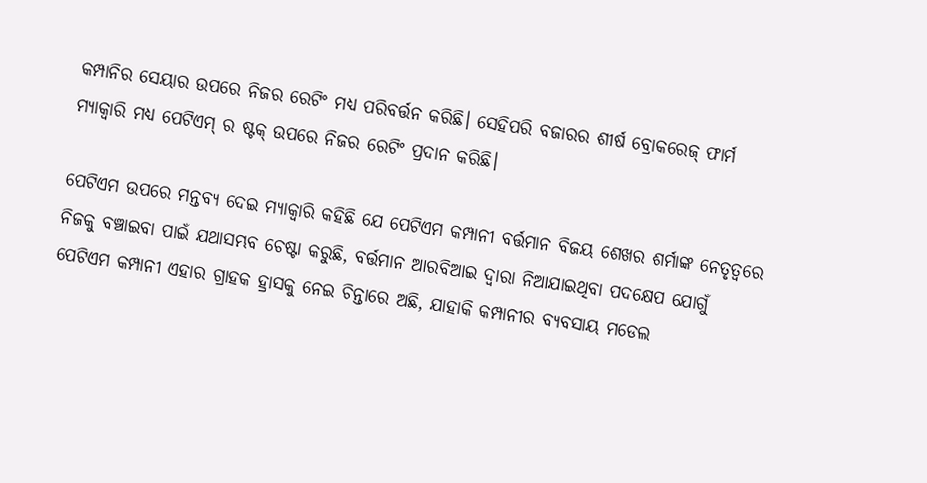କମ୍ପାନିର ସେୟାର ଉପରେ ନିଜର ରେଟିଂ ମଧ୍ୟ ପରିବର୍ତ୍ତନ କରିଛି। ସେହିପରି ବଜାରର ଶୀର୍ଷ ବ୍ରୋକରେଜ୍ ଫାର୍ମ ମ୍ୟାକ୍ୱାରି ମଧ୍ୟ ପେଟିଏମ୍ ର ଷ୍ଟକ୍ ଉପରେ ନିଜର ରେଟିଂ ପ୍ରଦାନ କରିଛି।

ପେଟିଏମ ଉପରେ ମନ୍ତବ୍ୟ ଦେଇ ମ୍ୟାକ୍ୱାରି କହିଛି ଯେ ପେଟିଏମ କମ୍ପାନୀ ବର୍ତ୍ତମାନ ବିଜୟ ଶେଖର ଶର୍ମାଙ୍କ ନେତୃତ୍ୱରେ ନିଜକୁ ବଞ୍ଚାଇବା ପାଇଁ ଯଥାସମ୍ଭବ ଚେଷ୍ଟା କରୁଛି, ବର୍ତ୍ତମାନ ଆରବିଆଇ ଦ୍ୱାରା ନିଆଯାଇଥିବା ପଦକ୍ଷେପ ଯୋଗୁଁ ପେଟିଏମ କମ୍ପାନୀ ଏହାର ଗ୍ରାହକ ହ୍ରାସକୁ ନେଇ ଚିନ୍ତାରେ ଅଛି, ଯାହାକି କମ୍ପାନୀର ବ୍ୟବସାୟ ମଡେଲ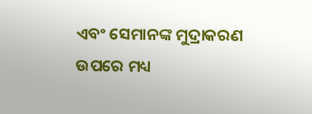ଏବଂ ସେମାନଙ୍କ ମୁଦ୍ରାକରଣ ଉପରେ ମଧ୍ୟ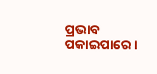ପ୍ରଭାବ ପକାଇପାରେ ।